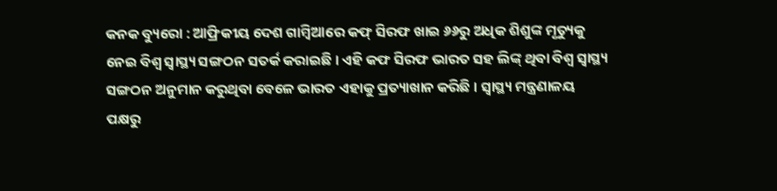କନକ ବ୍ୟୁରୋ : ଆଫ୍ରିକୀୟ ଦେଶ ଗାମ୍ବିଆରେ କଫ୍ ସିରଫ ଖାଇ ୬୬ରୁ ଅଧିକ ଶିଶୁଙ୍କ ମୃତ୍ୟୁକୁ ନେଇ ବିଶ୍ୱ ସ୍ୱାସ୍ଥ୍ୟ ସଙ୍ଗଠନ ସତର୍କ କରାଇଛି । ଏହି କଫ ସିରଫ ଭାରତ ସହ ଲିଙ୍କ୍ ଥିବା ବିଶ୍ୱ ସ୍ୱାସ୍ଥ୍ୟ ସଙ୍ଗଠନ ଅନୁମାନ କରୁଥିବା ବେଳେ ଭାରତ ଏହାକୁ ପ୍ରତ୍ୟାଖାନ କରିଛି । ସ୍ୱାସ୍ଥ୍ୟ ମନ୍ତ୍ରଣାଳୟ ପକ୍ଷରୁ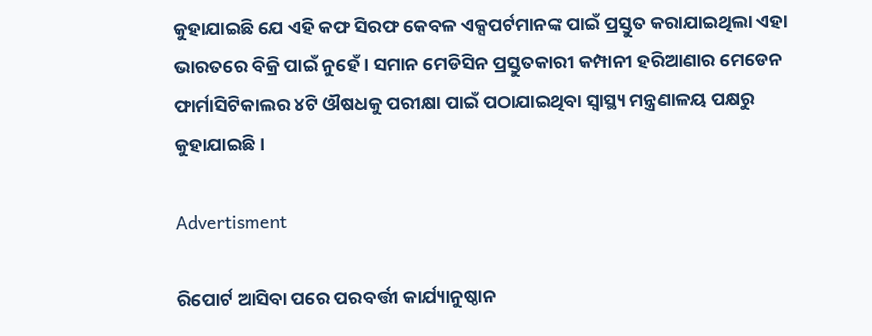କୁହାଯାଇଛି ଯେ ଏହି କଫ ସିରଫ କେବଳ ଏକ୍ସପର୍ଟମାନଙ୍କ ପାଇଁ ପ୍ରସ୍ତୁତ କରାଯାଇଥିଲା ଏହା ଭାରତରେ ବିକ୍ରି ପାଇଁ ନୁହେଁ । ସମାନ ମେଡିସିନ ପ୍ରସ୍ତୁତକାରୀ କମ୍ପାନୀ ହରିଆଣାର ମେଡେନ ଫାର୍ମାସିଟିକାଲର ୪ଟି ଔଷଧକୁ ପରୀକ୍ଷା ପାଇଁ ପଠାଯାଇଥିବା ସ୍ୱାସ୍ଥ୍ୟ ମନ୍ତ୍ରଣାଳୟ ପକ୍ଷରୁ କୁହାଯାଇଛି ।

Advertisment

ରିପୋର୍ଟ ଆସିବା ପରେ ପରବର୍ତ୍ତୀ କାର୍ଯ୍ୟାନୁଷ୍ଠାନ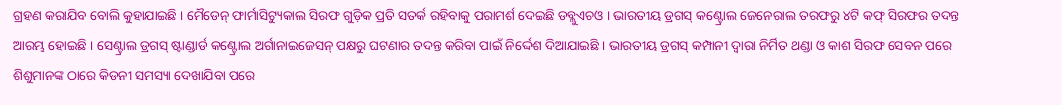ଗ୍ରହଣ କରାଯିବ ବୋଲି କୁହାଯାଇଛି । ମୈଡେନ୍ ଫାର୍ମାସିଟ୍ୟୁକାଲ ସିରଫ ଗୁଡ଼ିକ ପ୍ରତି ସତର୍କ ରହିବାକୁ ପରାମର୍ଶ ଦେଇଛି ଡବ୍ଲୁଏଚଓ । ଭାରତୀୟ ଡ୍ରଗସ୍ କଣ୍ଟ୍ରୋଲ ଜେନେରାଲ ତରଫରୁ ୪ଟି କଫ୍ ସିରଫର ତଦନ୍ତ ଆରମ୍ଭ ହୋଇଛି । ସେଣ୍ଟ୍ରାଲ ଡ୍ରଗସ୍ ଷ୍ଟାଣ୍ଡାର୍ଡ କଣ୍ଟ୍ରୋଲ ଅର୍ଗାନାଇଜେସନ୍ ପକ୍ଷରୁ ଘଟଣାର ତଦନ୍ତ କରିବା ପାଇଁ ନିର୍ଦ୍ଦେଶ ଦିଆଯାଇଛି । ଭାରତୀୟ ଡ୍ରଗସ୍ କମ୍ପାନୀ ଦ୍ୱାରା ନିର୍ମିତ ଥଣ୍ଡା ଓ କାଶ ସିରଫ ସେବନ ପରେ ଶିଶୁମାନଙ୍କ ଠାରେ କିଡନୀ ସମସ୍ୟା ଦେଖାଯିବା ପରେ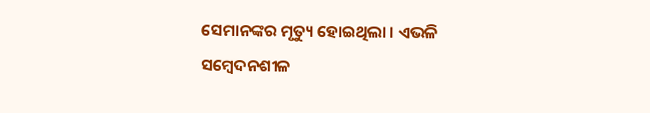ସେମାନଙ୍କର ମୃତ୍ୟୁ ହୋଇଥିଲା । ଏଭଳି ସମ୍ବେଦନଶୀଳ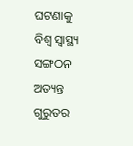ଘଟଣାକୁ ବିଶ୍ୱ ସ୍ୱାସ୍ଥ୍ୟ ସଙ୍ଗଠନ ଅତ୍ୟନ୍ତ ଗୁରୁତର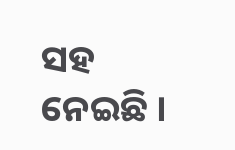ସହ ନେଇଛି ।